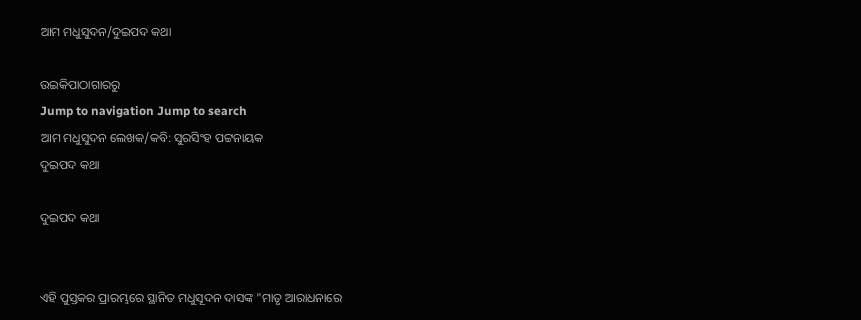ଆମ ମଧୁସୁଦନ/ଦୁଇପଦ କଥା

ଉଇକିପାଠାଗାର‌ରୁ
Jump to navigation Jump to search
ଆମ ମଧୁସୁଦନ ଲେଖକ/କବି: ସୁରସିଂହ ପଟ୍ଟନାୟକ
ଦୁଇପଦ କଥା

ଦୁଇପଦ କଥା


ଏହି ପୁସ୍ତକର ପ୍ରାରମ୍ଭରେ ସ୍ଥାନିତ ମଧୁସୂଦନ ଦାସଙ୍କ "ମାତୃ ଆରାଧନାରେ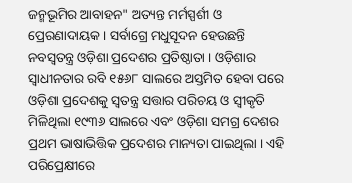ଜନ୍ମଭୂମିର ଆବାହନ" ଅତ୍ୟନ୍ତ ମର୍ମସ୍ପର୍ଶୀ ଓ ପ୍ରେରଣାଦାୟକ । ସର୍ବାଗ୍ରେ ମଧୁସୂଦନ ହେଉଛନ୍ତି ନବସ୍ୱତନ୍ତ୍ର ଓଡ଼ିଶା ପ୍ରଦେଶର ପ୍ରତିଷ୍ଠାତା । ଓଡ଼ିଶାର ସ୍ୱାଧୀନତାର ରବି ୧୫୬୮ ସାଲରେ ଅସ୍ତମିତ ହେବା ପରେ ଓଡ଼ିଶା ପ୍ରଦେଶକୁ ସ୍ୱତନ୍ତ୍ର ସତ୍ତାର ପରିଚୟ ଓ ସ୍ୱୀକୃତି ମିଳିଥିଲା ୧୯୩୬ ସାଲରେ ଏବଂ ଓଡ଼ିଶା ସମଗ୍ର ଦେଶର ପ୍ରଥମ ଭାଷାଭିତ୍ତିକ ପ୍ରଦେଶର ମାନ୍ୟତା ପାଇଥିଲା । ଏହି ପରିପ୍ରେକ୍ଷୀରେ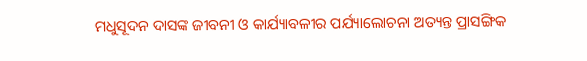ମଧୁସୂଦନ ଦାସଙ୍କ ଜୀବନୀ ଓ କାର୍ଯ୍ୟାବଳୀର ପର୍ଯ୍ୟାଲୋଚନା ଅତ୍ୟନ୍ତ ପ୍ରାସଙ୍ଗିକ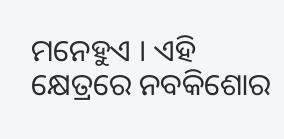ମନେହୁଏ । ଏହି କ୍ଷେତ୍ରରେ ନବକିଶୋର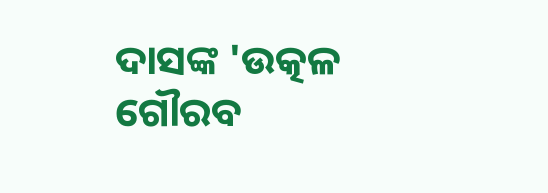ଦାସଙ୍କ 'ଉତ୍କଳ ଗୌରବ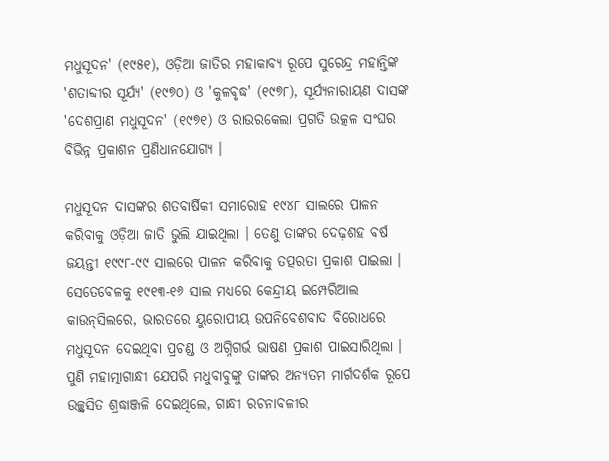ମଧୁସୂଦନ' (୧୯୫୧), ଓଡ଼ିଆ ଜାତିର ମହାକାବ୍ୟ ରୂପେ ସୁରେନ୍ଦ୍ର ମହାନ୍ତିଙ୍କ 'ଶତାବ୍ଦୀର ସୂର୍ଯ୍ୟ' (୧୯୭୦) ଓ 'କୁଳବୃଦ୍ଧ' (୧୯୭୮), ସୂର୍ଯ୍ୟନାରାୟଣ ଦାସଙ୍କ 'ଦେଶପ୍ରାଣ ମଧୁସୂଦନ' (୧୯୭୧) ଓ ରାଉରକେଲା ପ୍ରଗତି ଉତ୍କଳ ସଂଘର ବିଭିନ୍ନ ପ୍ରକାଶନ ପ୍ରଣିଧାନଯୋଗ୍ୟ ।

ମଧୁସୂଦନ ଦାସଙ୍କର ଶତବାର୍ଷିକୀ ସମାରୋହ ୧୯୪୮ ସାଲରେ ପାଳନ କରିବାକୁ ଓଡ଼ିଆ ଜାତି ଭୁଲି ଯାଇଥିଲା । ତେଣୁ ତାଙ୍କର ଦେଢ଼ଶହ ବର୍ଷ ଜୟନ୍ତୀ ୧୯୯୮-୯୯ ସାଲରେ ପାଳନ କରିବାକୁ ତ‌ତ୍ପରତା ପ୍ରକାଶ ପାଇଲା । ସେତେବେଳକୁ ୧୯୧୩-୧୬ ସାଲ ମଧ୍ୟରେ କେନ୍ଦ୍ରୀୟ ଇମ୍ପେରିଆଲ କାଉନ୍‍ସିଲରେ, ଭାରତରେ ୟୁରୋପୀୟ ଉପନିବେଶବାଦ ବିରୋଧରେ ମଧୁସୂଦନ ଦେଇଥିବା ପ୍ରଚଣ୍ଡ ଓ ଅଗ୍ନିଗର୍ଭ ଭାଷଣ ପ୍ରକାଶ ପାଇସାରିଥିଲା । ପୁଣି ମହାତ୍ମାଗାନ୍ଧୀ ଯେପରି ମଧୁବାବୁଙ୍କୁ ତାଙ୍କର ଅନ୍ୟତମ ମାର୍ଗଦର୍ଶକ ରୂପେ ଉଚ୍ଛ୍ୱସିତ ଶ୍ରଦ୍ଧାଞ୍ଜଳି ଦେଇଥିଲେ, ଗାନ୍ଧୀ ରଚନାବଳୀର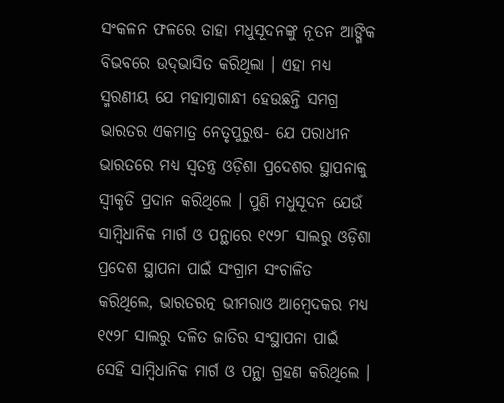ସଂକଳନ ଫଳରେ ତାହା ମଧୁସୂଦନଙ୍କୁ ନୂତନ ଆଙ୍ଗିକ ବିଭବରେ ଉଦ୍‍ଭାସିତ କରିଥିଲା । ଏହା ମଧ୍ୟ ସ୍ମରଣୀୟ ଯେ ମହାତ୍ମାଗାନ୍ଧୀ ହେଉଛନ୍ତି ସମଗ୍ର ଭାରତର ଏକମାତ୍ର ନେତୃପୁରୁଷ- ଯେ ପରାଧୀନ ଭାରତରେ ମଧ୍ୟ ସ୍ୱତନ୍ତ୍ର ଓଡ଼ିଶା ପ୍ରଦେଶର ସ୍ଥାପନାକୁ ସ୍ୱୀକୃତି ପ୍ରଦାନ କରିଥିଲେ । ପୁଣି ମଧୁସୂଦନ ଯେଉଁ ସାମ୍ବିଧାନିକ ମାର୍ଗ ଓ ପନ୍ଥାରେ ୧୯୨୮ ସାଲରୁ ଓଡ଼ିଶା ପ୍ରଦେଶ ସ୍ଥାପନା ପାଇଁ ସଂଗ୍ରାମ ସଂଚାଳିତ କରିଥିଲେ, ଭାରତରତ୍ନ ଭୀମରାଓ ଆମ୍ବେଦକର ମଧ୍ୟ ୧୯୨୮ ସାଲରୁ ଦଳିତ ଜାତିର ସଂସ୍ଥାପନା ପାଇଁ ସେହି ସାମ୍ବିଧାନିକ ମାର୍ଗ ଓ ପନ୍ଥା ଗ୍ରହଣ କରିଥିଲେ ।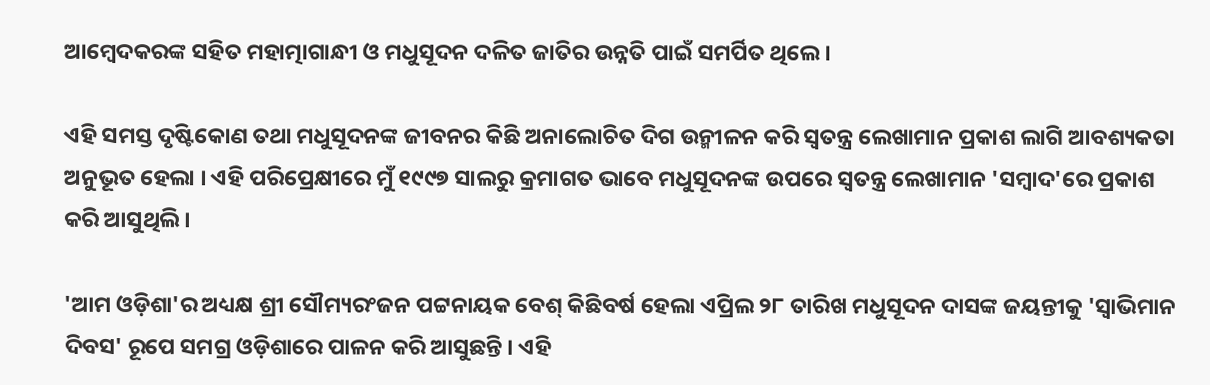ଆମ୍ବେଦକରଙ୍କ ସହିତ ମହାତ୍ମାଗାନ୍ଧୀ ଓ ମଧୁସୂଦନ ଦଳିତ ଜାତିର ଉନ୍ନତି ପାଇଁ ସମର୍ପିତ ଥିଲେ ।

ଏହି ସମସ୍ତ ଦୃଷ୍ଟିକୋଣ ତଥା ମଧୁସୂଦନଙ୍କ ଜୀବନର କିଛି ଅନାଲୋଚିତ ଦିଗ ଉନ୍ମୀଳନ କରି ସ୍ୱତନ୍ତ୍ର ଲେଖାମାନ ପ୍ରକାଶ ଲାଗି ଆବଶ୍ୟକତା ଅନୁଭୂତ ହେଲା । ଏହି ପରିପ୍ରେକ୍ଷୀରେ ମୁଁ ୧୯୯୭ ସାଲରୁ କ୍ରମାଗତ ଭାବେ ମଧୁସୂଦନଙ୍କ ଉପରେ ସ୍ୱତନ୍ତ୍ର ଲେଖାମାନ 'ସମ୍ବାଦ'ରେ ପ୍ରକାଶ କରି ଆସୁଥିଲି ।

'ଆମ ଓଡ଼ିଶା'ର ଅଧ୍ୟକ୍ଷ ଶ୍ରୀ ସୌମ୍ୟରଂଜନ ପଟ୍ଟନାୟକ ବେଶ୍‍ କିଛିବର୍ଷ ହେଲା ଏପ୍ରିଲ ୨୮ ତାରିଖ ମଧୁସୂଦନ ଦାସଙ୍କ ଜୟନ୍ତୀକୁ 'ସ୍ୱାଭିମାନ ଦିବସ' ରୂପେ ସମଗ୍ର ଓଡ଼ିଶାରେ ପାଳନ କରି ଆସୁଛନ୍ତି । ଏହି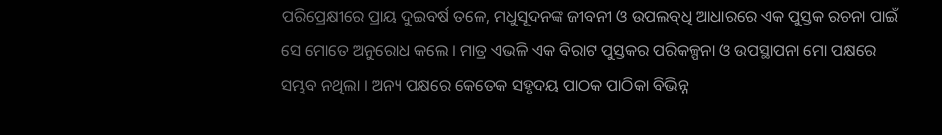ପରିପ୍ରେକ୍ଷୀରେ ପ୍ରାୟ ଦୁଇବର୍ଷ ତଳେ, ମଧୁସୂଦନଙ୍କ ଜୀବନୀ ଓ ଉପଲବ୍‍ଧି ଆଧାରରେ ଏକ ପୁସ୍ତକ ରଚନା ପାଇଁ ସେ ମୋତେ ଅନୁରୋଧ କଲେ । ମାତ୍ର ଏଭଳି ଏକ ବିରାଟ ପୁସ୍ତକର ପରିକଳ୍ପନା ଓ ଉପସ୍ଥାପନା ମୋ ପକ୍ଷରେ ସମ୍ଭବ ନଥିଲା । ଅନ୍ୟ ପକ୍ଷରେ କେତେକ ସହୃଦୟ ପାଠକ ପାଠିକା ବିଭିନ୍ନ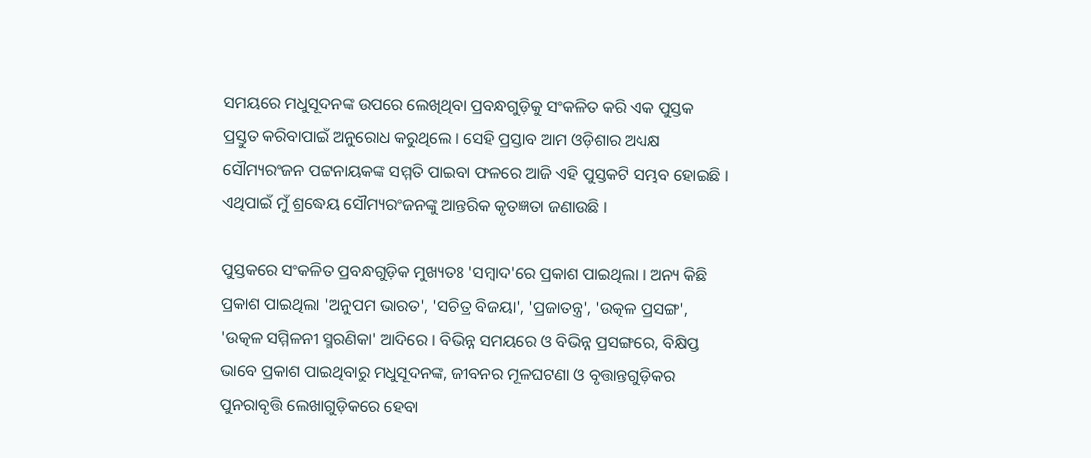ସମୟରେ ମଧୁସୂଦନଙ୍କ ଉପରେ ଲେଖିଥିବା ପ୍ରବନ୍ଧଗୁଡ଼ିକୁ ସଂକଳିତ କରି ଏକ ପୁସ୍ତକ ପ୍ରସ୍ତୁତ କରିବାପାଇଁ ଅନୁରୋଧ କରୁଥିଲେ । ସେହି ପ୍ରସ୍ତାବ ଆମ ଓଡ଼ିଶାର ଅଧ୍ୟକ୍ଷ ସୌମ୍ୟରଂଜନ ପଟ୍ଟନାୟକଙ୍କ ସମ୍ମତି ପାଇବା ଫଳରେ ଆଜି ଏହି ପୁସ୍ତକଟି ସମ୍ଭବ ହୋଇଛି । ଏଥିପାଇଁ ମୁଁ ଶ୍ରଦ୍ଧେୟ ସୌମ୍ୟରଂଜନଙ୍କୁ ଆନ୍ତରିକ କୃତଜ୍ଞତା ଜଣାଉଛି ।

ପୁସ୍ତକରେ ସଂକଳିତ ପ୍ରବନ୍ଧଗୁଡ଼ିକ ମୁଖ୍ୟତଃ 'ସମ୍ବାଦ'ରେ ପ୍ରକାଶ ପାଇଥିଲା । ଅନ୍ୟ କିଛି ପ୍ରକାଶ ପାଇଥିଲା 'ଅନୁପମ ଭାରତ', 'ସଚିତ୍ର ବିଜୟା', 'ପ୍ରଜାତନ୍ତ୍ର', 'ଉତ୍କଳ ପ୍ରସଙ୍ଗ', 'ଉତ୍କଳ ସମ୍ମିଳନୀ ସ୍ମରଣିକା' ଆଦିରେ । ବିଭିନ୍ନ ସମୟରେ ଓ ବିଭିନ୍ନ ପ୍ରସଙ୍ଗରେ, ବିକ୍ଷିପ୍ତ ଭାବେ ପ୍ରକାଶ ପାଇଥିବାରୁ ମଧୁସୂଦନଙ୍କ, ଜୀବନର ମୂଳଘଟଣା ଓ ବୃତ୍ତାନ୍ତଗୁଡ଼ିକର ପୁନରାବୃତ୍ତି ଲେଖାଗୁଡ଼ିକରେ ହେବା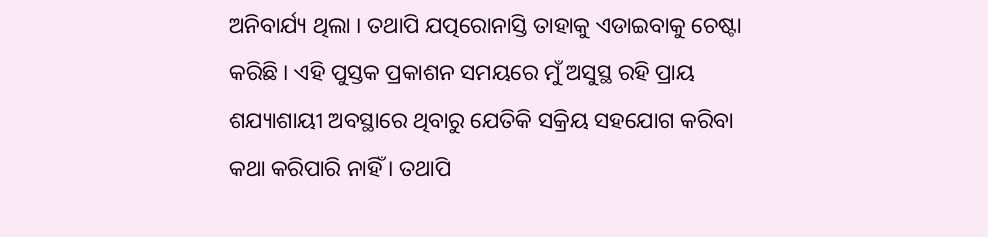ଅନିବାର୍ଯ୍ୟ ଥିଲା । ତଥାପି ଯତ୍ପରୋନାସ୍ତି ତାହାକୁ ଏଡାଇବାକୁ ଚେଷ୍ଟା କରିଛି । ଏହି ପୁସ୍ତକ ପ୍ରକାଶନ ସମୟରେ ମୁଁ ଅସୁସ୍ଥ ରହି ପ୍ରାୟ ଶଯ୍ୟାଶାୟୀ ଅବସ୍ଥାରେ ଥିବାରୁ ଯେତିକି ସକ୍ରିୟ ସହଯୋଗ କରିବା କଥା କରିପାରି ନାହିଁ । ତଥାପି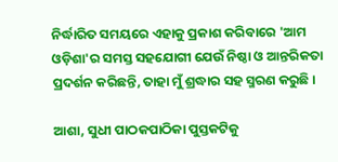ନିର୍ଦ୍ଧାରିତ ସମୟରେ ଏହାକୁ ପ୍ରକାଶ କରିବାରେ 'ଆମ ଓଡ଼ିଶା'ର ସମସ୍ତ ସହଯୋଗୀ ଯେଉଁ ନିଷ୍ଠା ଓ ଆନ୍ତରିକତା ପ୍ରଦର୍ଶନ କରିଛନ୍ତି, ତାହା ମୁଁ ଶ୍ରଦ୍ଧାର ସହ ସ୍ମରଣ କରୁଛି ।

ଆଶା, ସୁଧୀ ପାଠକପାଠିକା ପୁସ୍ତକଟିକୁ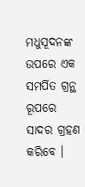ମଧୁସୂଦନଙ୍କ ଉପରେ ଏକ ସମର୍ପିତ ଗ୍ରନ୍ଥ ରୂପରେ ସାଦର ଗ୍ରହଣ କରିବେ ।